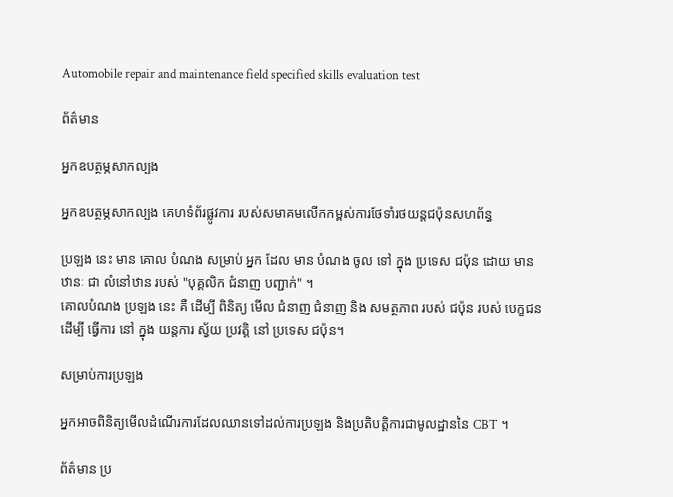Automobile repair and maintenance field specified skills evaluation test

ព័ត៌មាន

អ្នកឧបត្ថម្ភសាកល្បង

អ្នកឧបត្ថម្ភសាកល្បង គេហទំព័រផ្លូវការ របស់សមាគមលើកកម្ពស់ការថែទាំរថយន្តជប៉ុនសហព័ន្ធ

ប្រឡង នេះ មាន គោល បំណង សម្រាប់ អ្នក ដែល មាន បំណង ចូល ទៅ ក្នុង ប្រទេស ជប៉ុន ដោយ មាន ឋានៈ ជា លំនៅឋាន របស់ "បុគ្គលិក ជំនាញ បញ្ជាក់" ។
គោលបំណង ប្រឡង នេះ គឺ ដើម្បី ពិនិត្យ មើល ជំនាញ ជំនាញ និង សមត្ថភាព របស់ ជប៉ុន របស់ បេក្ខជន ដើម្បី ធ្វើការ នៅ ក្នុង យន្តការ ស្វ័យ ប្រវត្តិ នៅ ប្រទេស ជប៉ុន។

សម្រាប់ការប្រឡង

អ្នកអាចពិនិត្យមើលដំណើរការដែលឈានទៅដល់ការប្រឡង និងប្រតិបត្តិការជាមូលដ្ឋាននៃ CBT ។

ព័ត៌មាន ប្រ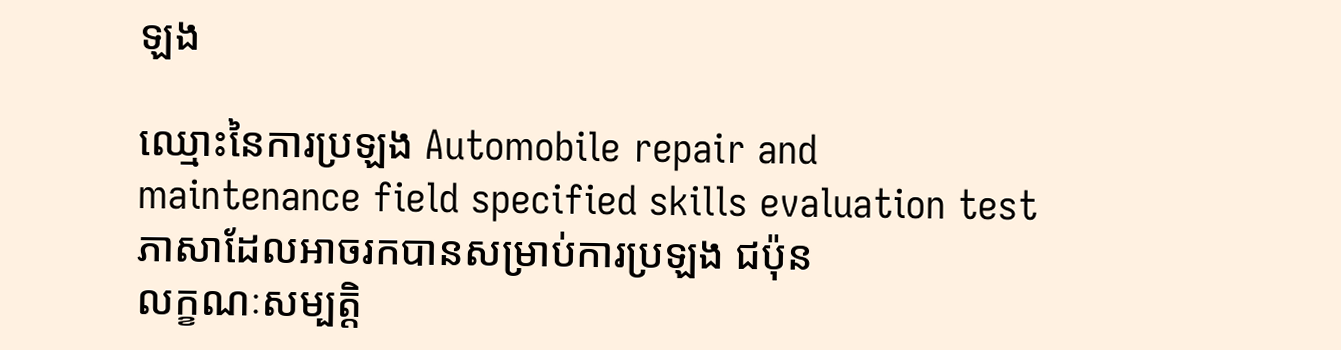ឡង

ឈ្មោះនៃការប្រឡង Automobile repair and maintenance field specified skills evaluation test
ភាសាដែលអាចរកបានសម្រាប់ការប្រឡង ជប៉ុន
លក្ខណៈសម្បត្តិ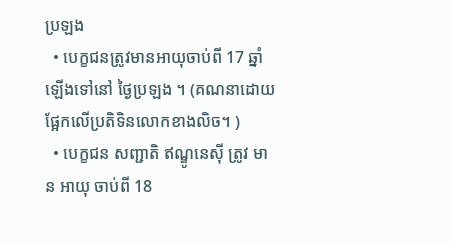ប្រឡង
  • បេក្ខជនត្រូវមានអាយុចាប់ពី 17 ឆ្នាំឡើងទៅនៅ ថ្ងៃប្រឡង ។ (គណនាដោយផ្អែកលើប្រតិទិនលោកខាងលិច។ )
  • បេក្ខជន សញ្ជាតិ ឥណ្ឌូនេស៊ី ត្រូវ មាន អាយុ ចាប់ពី 18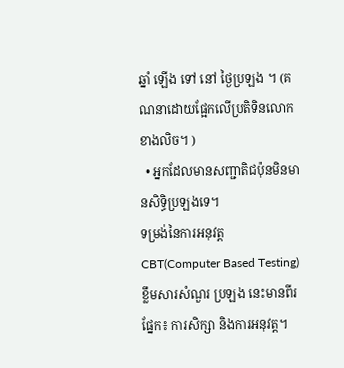ឆ្នាំ ឡើង ទៅ នៅ ថ្ងៃប្រឡង ។ (គណនាដោយផ្អែកលើប្រតិទិនលោកខាងលិច។ )
  • អ្នកដែលមានសញ្ជាតិជប៉ុនមិនមានសិទ្ធិប្រឡងទេ។
ទម្រង់នៃការអនុវត្ត CBT(Computer Based Testing)
ខ្លឹមសារសំណួរ ប្រឡង នេះមានពីរផ្នែក៖ ការសិក្សា និងការអនុវត្ត។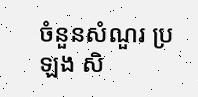ចំនួនសំណួរ ប្រឡង សិ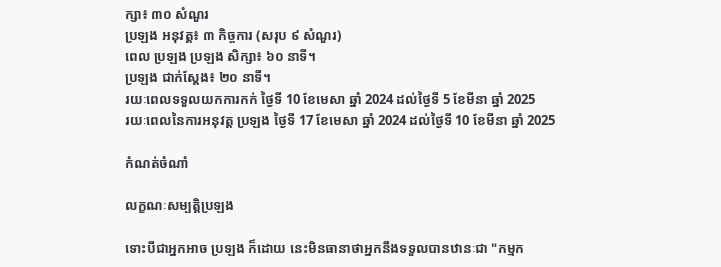ក្សា៖ ៣០ សំណួរ
ប្រឡង អនុវត្ត៖ ៣ កិច្ចការ (សរុប ៩ សំណួរ)
ពេល ប្រឡង ប្រឡង សិក្សា៖ ៦០ នាទី។
ប្រឡង ជាក់ស្តែង៖ ២០ នាទី។
រយៈពេលទទួលយកការកក់ ថ្ងៃទី 10 ខែមេសា ឆ្នាំ 2024 ដល់ថ្ងៃទី 5 ខែមីនា ឆ្នាំ 2025
រយៈពេលនៃការអនុវត្ត ប្រឡង ថ្ងៃទី 17 ខែមេសា ឆ្នាំ 2024 ដល់ថ្ងៃទី 10 ខែមីនា ឆ្នាំ 2025

កំណត់ចំណាំ

លក្ខណៈសម្បត្តិប្រឡង

ទោះបីជាអ្នកអាច ប្រឡង ក៏ដោយ នេះមិនធានាថាអ្នកនឹងទទួលបានឋានៈជា "កម្មក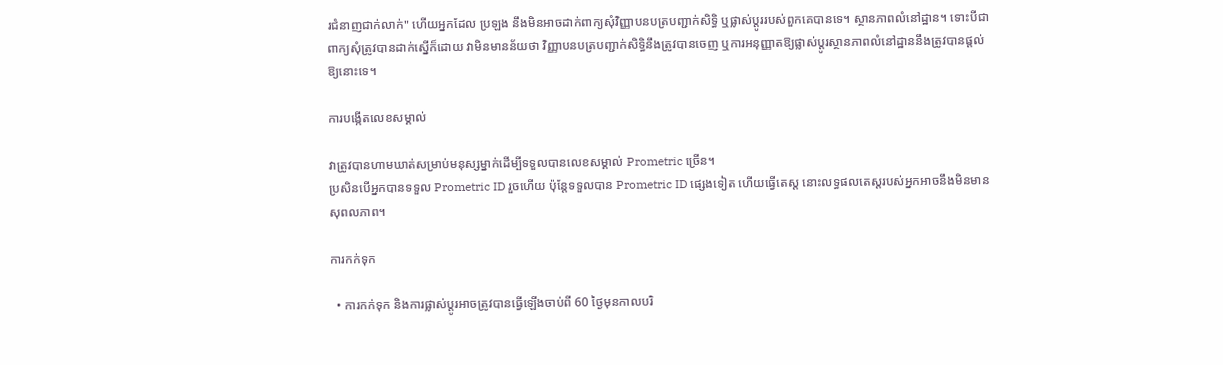រជំនាញជាក់លាក់" ហើយអ្នកដែល ប្រឡង នឹងមិនអាចដាក់ពាក្យសុំវិញ្ញាបនបត្របញ្ជាក់សិទ្ធិ ឬផ្លាស់ប្តូររបស់ពួកគេបានទេ។ ស្ថានភាពលំនៅដ្ឋាន។ ទោះបីជាពាក្យសុំត្រូវបានដាក់ស្នើក៏ដោយ វាមិនមានន័យថា វិញ្ញាបនបត្របញ្ជាក់សិទ្ធិនឹងត្រូវបានចេញ ឬការអនុញ្ញាតឱ្យផ្លាស់ប្តូរស្ថានភាពលំនៅដ្ឋាននឹងត្រូវបានផ្តល់ឱ្យនោះទេ។

ការបង្កើតលេខសម្គាល់

វាត្រូវបានហាមឃាត់សម្រាប់មនុស្សម្នាក់ដើម្បីទទួលបានលេខសម្គាល់ Prometric ច្រើន។
ប្រសិនបើអ្នកបានទទួល Prometric ID រួចហើយ ប៉ុន្តែទទួលបាន Prometric ID ផ្សេងទៀត ហើយធ្វើតេស្ត នោះលទ្ធផលតេស្តរបស់អ្នកអាចនឹងមិនមានសុពលភាព។

ការកក់ទុក

  • ការកក់ទុក និងការផ្លាស់ប្តូរអាចត្រូវបានធ្វើឡើងចាប់ពី 60 ថ្ងៃមុនកាលបរិ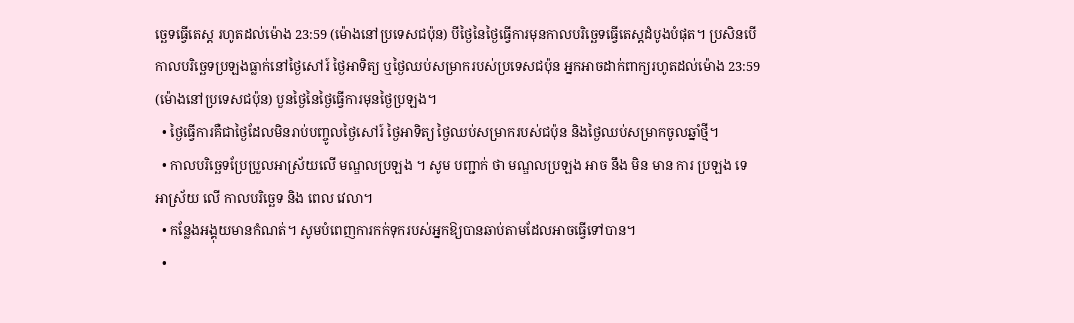ច្ឆេទធ្វើតេស្ត រហូតដល់ម៉ោង 23:59 (ម៉ោងនៅប្រទេសជប៉ុន) បីថ្ងៃនៃថ្ងៃធ្វើការមុនកាលបរិច្ឆេទធ្វើតេស្តដំបូងបំផុត។ ប្រសិនបើកាលបរិច្ឆេទប្រឡងធ្លាក់នៅថ្ងៃសៅរ៍ ថ្ងៃអាទិត្យ ឬថ្ងៃឈប់សម្រាករបស់ប្រទេសជប៉ុន អ្នកអាចដាក់ពាក្យរហូតដល់ម៉ោង 23:59 (ម៉ោងនៅប្រទេសជប៉ុន) បួនថ្ងៃនៃថ្ងៃធ្វើការមុនថ្ងៃប្រឡង។
  • ថ្ងៃធ្វើការគឺជាថ្ងៃដែលមិនរាប់បញ្ចូលថ្ងៃសៅរ៍ ថ្ងៃអាទិត្យ ថ្ងៃឈប់សម្រាករបស់ជប៉ុន និងថ្ងៃឈប់សម្រាកចូលឆ្នាំថ្មី។
  • កាលបរិច្ឆេទប្រែប្រួលអាស្រ័យលើ មណ្ឌលប្រឡង ។ សូម បញ្ជាក់ ថា មណ្ឌលប្រឡង អាច នឹង មិន មាន ការ ប្រឡង ទេ អាស្រ័យ លើ កាលបរិច្ឆេទ និង ពេល វេលា។
  • កន្លែងអង្គុយមានកំណត់។ សូមបំពេញការកក់ទុករបស់អ្នកឱ្យបានឆាប់តាមដែលអាចធ្វើទៅបាន។
  •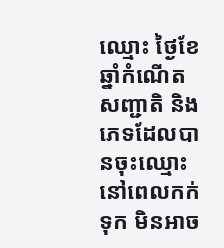ឈ្មោះ ថ្ងៃខែឆ្នាំកំណើត សញ្ជាតិ និងភេទដែលបានចុះឈ្មោះនៅពេលកក់ទុក មិនអាច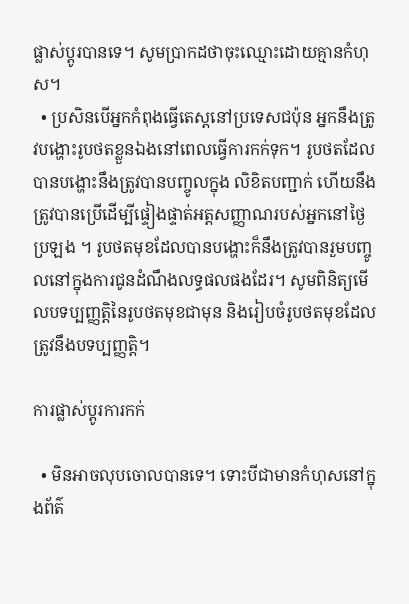ផ្លាស់ប្តូរបានទេ។ សូមប្រាកដថាចុះឈ្មោះដោយគ្មានកំហុស។
  • ប្រសិនបើអ្នកកំពុងធ្វើតេស្តនៅប្រទេសជប៉ុន អ្នកនឹងត្រូវបង្ហោះរូបថតខ្លួនឯងនៅពេលធ្វើការកក់ទុក។ រូបថតដែលបានបង្ហោះនឹងត្រូវបានបញ្ចូលក្នុង លិខិតបញ្ជាក់ ហើយនឹងត្រូវបានប្រើដើម្បីផ្ទៀងផ្ទាត់អត្តសញ្ញាណរបស់អ្នកនៅថ្ងៃ ប្រឡង ។ រូបថតមុខដែលបានបង្ហោះក៏នឹងត្រូវបានរួមបញ្ចូលនៅក្នុងការជូនដំណឹងលទ្ធផលផងដែរ។ សូមពិនិត្យមើលបទប្បញ្ញត្តិនៃរូបថតមុខជាមុន និងរៀបចំរូបថតមុខដែលត្រូវនឹងបទប្បញ្ញត្តិ។

ការផ្លាស់ប្តូរការកក់

  • មិនអាចលុបចោលបានទេ។ ទោះបីជាមានកំហុសនៅក្នុងព័ត៌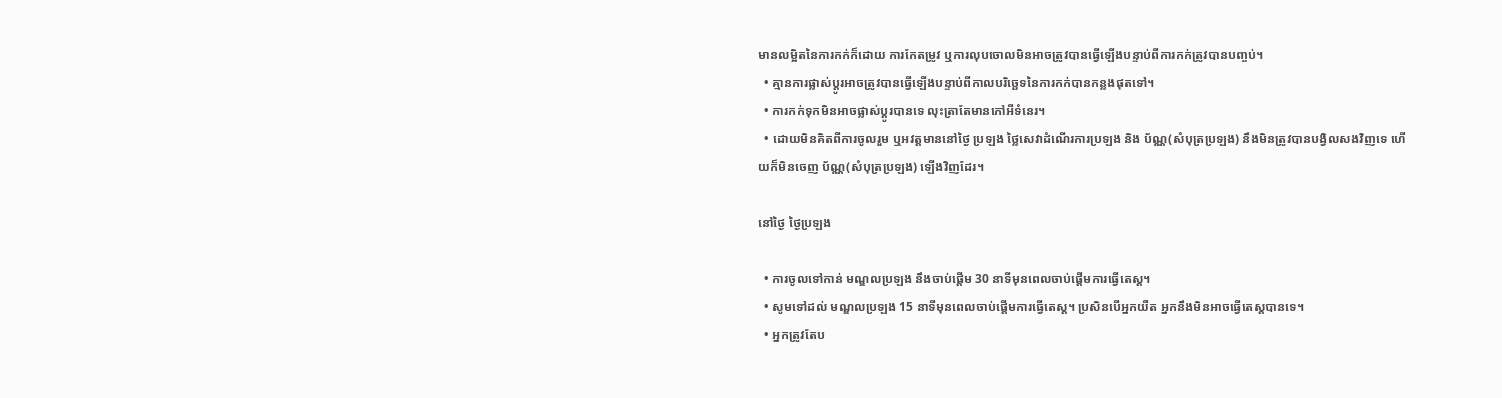មានលម្អិតនៃការកក់ក៏ដោយ ការកែតម្រូវ ឬការលុបចោលមិនអាចត្រូវបានធ្វើឡើងបន្ទាប់ពីការកក់ត្រូវបានបញ្ចប់។
  • គ្មានការផ្លាស់ប្តូរអាចត្រូវបានធ្វើឡើងបន្ទាប់ពីកាលបរិច្ឆេទនៃការកក់បានកន្លងផុតទៅ។
  • ការកក់ទុកមិនអាចផ្លាស់ប្តូរបានទេ លុះត្រាតែមានកៅអីទំនេរ។
  • ដោយមិនគិតពីការចូលរួម ឬអវត្តមាននៅថ្ងៃ ប្រឡង ថ្លៃសេវាដំណើរការប្រឡង និង ប័ណ្ណ(សំបុត្រប្រឡង) នឹងមិនត្រូវបានបង្វិលសងវិញទេ ហើយក៏មិនចេញ ប័ណ្ណ(សំបុត្រប្រឡង) ឡើងវិញដែរ។

នៅថ្ងៃ ថ្ងៃប្រឡង

  • ការចូលទៅកាន់ មណ្ឌលប្រឡង នឹងចាប់ផ្តើម 30 នាទីមុនពេលចាប់ផ្តើមការធ្វើតេស្ត។
  • សូមទៅដល់ មណ្ឌលប្រឡង 15 នាទីមុនពេលចាប់ផ្តើមការធ្វើតេស្ត។ ប្រសិនបើអ្នកយឺត អ្នកនឹងមិនអាចធ្វើតេស្តបានទេ។
  • អ្នកត្រូវតែប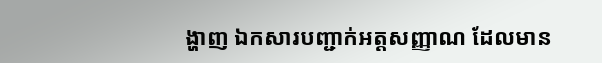ង្ហាញ ឯកសារបញ្ជាក់អត្តសញ្ញាណ ដែលមាន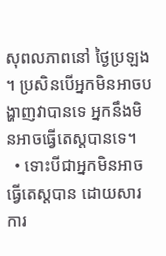សុពលភាពនៅ ថ្ងៃប្រឡង ។ ប្រសិនបើអ្នកមិនអាចបង្ហាញវាបានទេ អ្នកនឹងមិនអាចធ្វើតេស្តបានទេ។
  • ទោះបីជាអ្នកមិនអាចធ្វើតេស្តបាន ដោយសារការ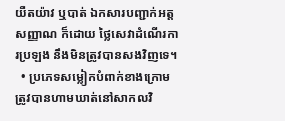យឺតយ៉ាវ ឬបាត់ ឯកសារបញ្ជាក់អត្តសញ្ញាណ ក៏ដោយ ថ្លៃសេវាដំណើរការប្រឡង នឹងមិនត្រូវបានសងវិញទេ។
  • ប្រភេទសម្លៀកបំពាក់ខាងក្រោមត្រូវបានហាមឃាត់នៅសាកលវិ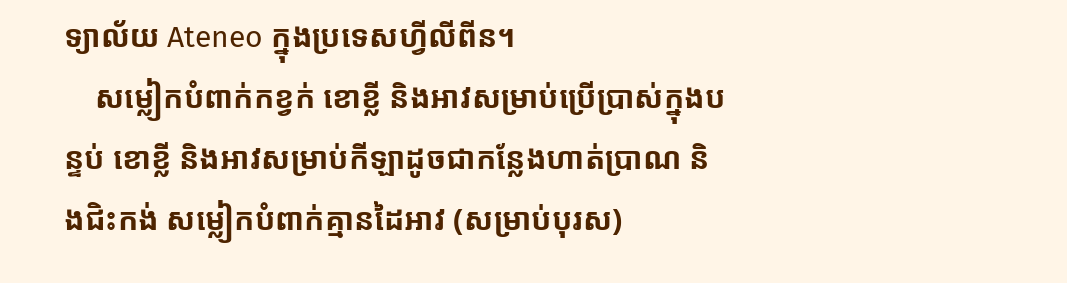ទ្យាល័យ Ateneo ក្នុងប្រទេសហ្វីលីពីន។
    សម្លៀកបំពាក់កខ្វក់ ខោខ្លី និងអាវសម្រាប់ប្រើប្រាស់ក្នុងបន្ទប់ ខោខ្លី និងអាវសម្រាប់កីឡាដូចជាកន្លែងហាត់ប្រាណ និងជិះកង់ សម្លៀកបំពាក់គ្មានដៃអាវ (សម្រាប់បុរស)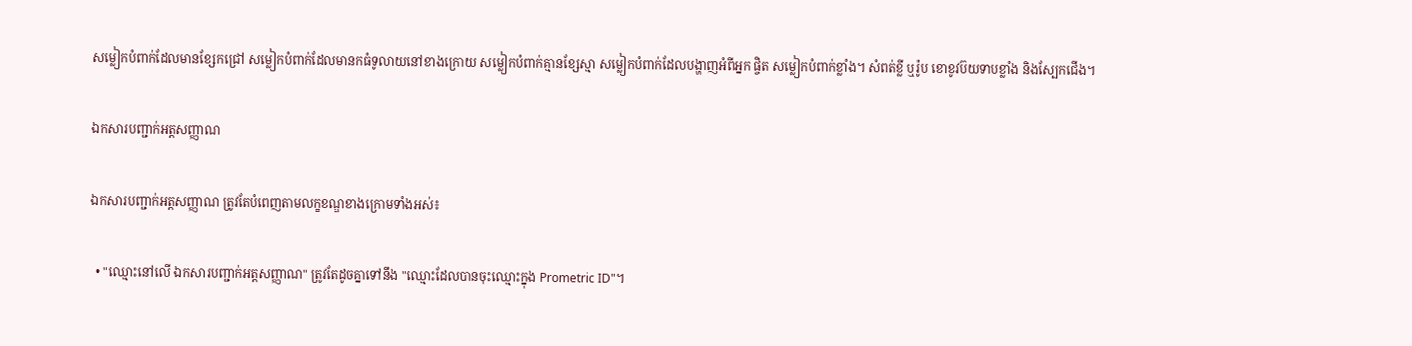សម្លៀកបំពាក់ដែលមានខ្សែកជ្រៅ សម្លៀកបំពាក់ដែលមានកធំទូលាយនៅខាងក្រោយ សម្លៀកបំពាក់គ្មានខ្សែស្មា សម្លៀកបំពាក់ដែលបង្ហាញអំពីអ្នក ផ្ចិត សម្លៀកបំពាក់ខ្លាំង។ សំពត់ខ្លី ឬរ៉ូប ខោខូវប៊យទាបខ្លាំង និងស្បែកជើង។

ឯកសារបញ្ជាក់អត្តសញ្ញាណ

ឯកសារបញ្ជាក់អត្តសញ្ញាណ ត្រូវតែបំពេញតាមលក្ខខណ្ឌខាងក្រោមទាំងអស់៖

  • "ឈ្មោះនៅលើ ឯកសារបញ្ជាក់អត្តសញ្ញាណ" ត្រូវតែដូចគ្នាទៅនឹង "ឈ្មោះដែលបានចុះឈ្មោះក្នុង Prometric ID"។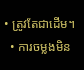• ត្រូវតែជាដើម។
  • ការចម្លងមិន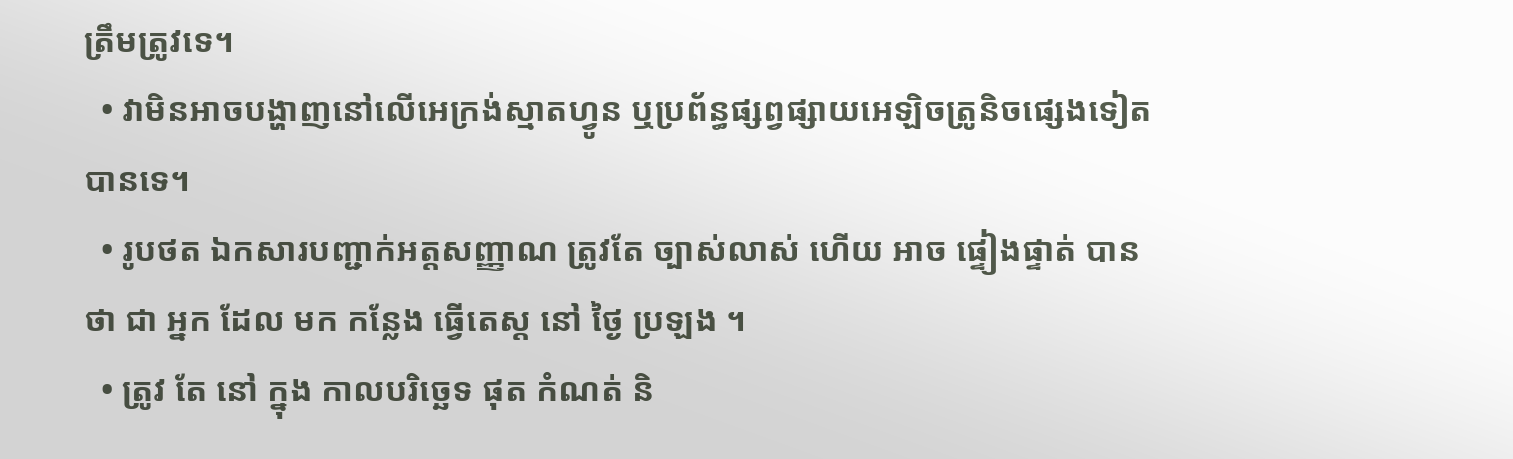ត្រឹមត្រូវទេ។
  • វាមិនអាចបង្ហាញនៅលើអេក្រង់ស្មាតហ្វូន ឬប្រព័ន្ធផ្សព្វផ្សាយអេឡិចត្រូនិចផ្សេងទៀតបានទេ។
  • រូបថត ឯកសារបញ្ជាក់អត្តសញ្ញាណ ត្រូវតែ ច្បាស់លាស់ ហើយ អាច ផ្ទៀងផ្ទាត់ បាន ថា ជា អ្នក ដែល មក កន្លែង ធ្វើតេស្ត នៅ ថ្ងៃ ប្រឡង ។
  • ត្រូវ តែ នៅ ក្នុង កាលបរិច្ឆេទ ផុត កំណត់ និ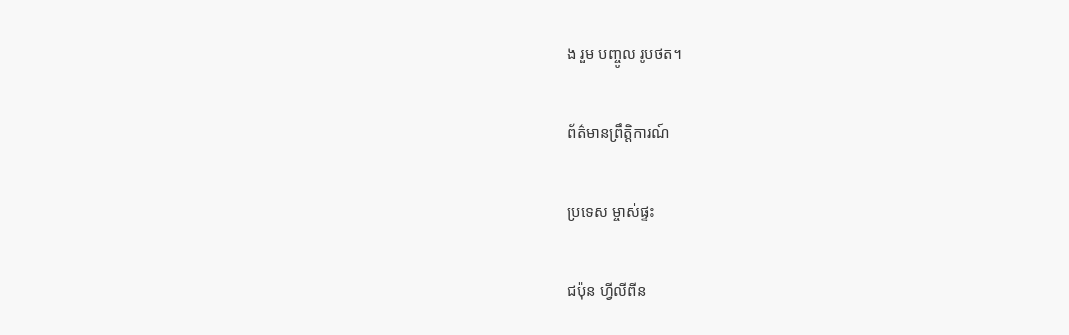ង រួម បញ្ចូល រូបថត។

ព័ត៌មានព្រឹត្តិការណ៍

ប្រទេស ម្ចាស់ផ្ទះ

ជប៉ុន ហ្វីលីពីន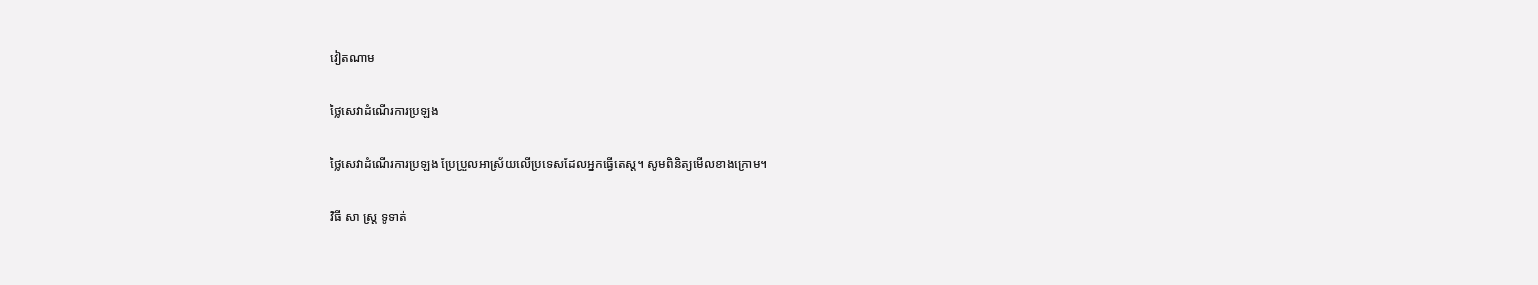វៀតណាម

ថ្លៃសេវាដំណើរការប្រឡង

ថ្លៃសេវាដំណើរការប្រឡង ប្រែប្រួលអាស្រ័យលើប្រទេសដែលអ្នកធ្វើតេស្ត។ សូមពិនិត្យមើលខាងក្រោម។

វិធី សា ស្រ្ត ទូទាត់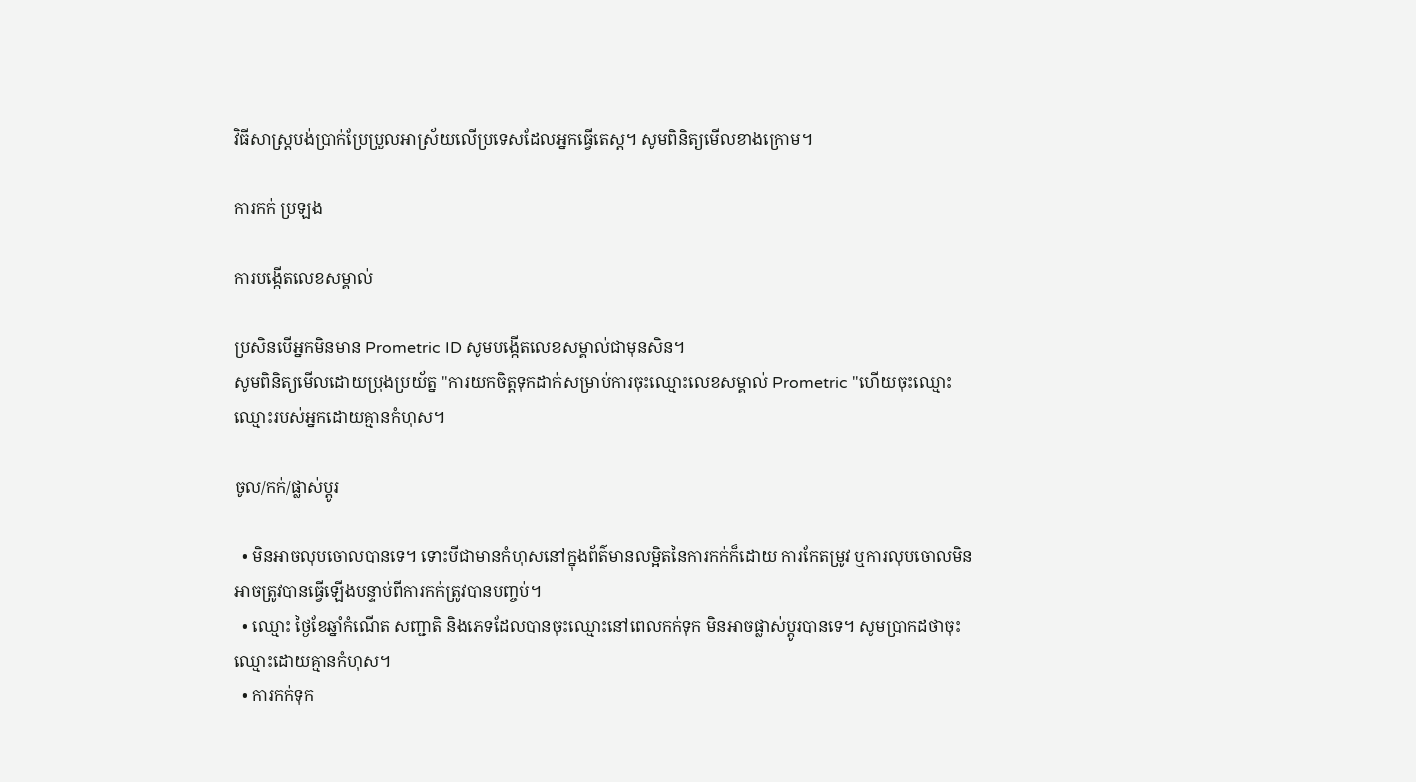វិធីសាស្ត្របង់ប្រាក់ប្រែប្រួលអាស្រ័យលើប្រទេសដែលអ្នកធ្វើតេស្ត។ សូមពិនិត្យមើលខាងក្រោម។

ការកក់ ប្រឡង

ការបង្កើតលេខសម្គាល់

ប្រសិនបើអ្នកមិនមាន Prometric ID សូមបង្កើតលេខសម្គាល់ជាមុនសិន។
សូមពិនិត្យមើលដោយប្រុងប្រយ័ត្ន "ការយកចិត្តទុកដាក់សម្រាប់ការចុះឈ្មោះលេខសម្គាល់ Prometric "ហើយចុះឈ្មោះឈ្មោះរបស់អ្នកដោយគ្មានកំហុស។

ចូល/កក់/ផ្លាស់ប្តូរ

  • មិនអាចលុបចោលបានទេ។ ទោះបីជាមានកំហុសនៅក្នុងព័ត៌មានលម្អិតនៃការកក់ក៏ដោយ ការកែតម្រូវ ឬការលុបចោលមិនអាចត្រូវបានធ្វើឡើងបន្ទាប់ពីការកក់ត្រូវបានបញ្ចប់។
  • ឈ្មោះ ថ្ងៃខែឆ្នាំកំណើត សញ្ជាតិ និងភេទដែលបានចុះឈ្មោះនៅពេលកក់ទុក មិនអាចផ្លាស់ប្តូរបានទេ។ សូមប្រាកដថាចុះឈ្មោះដោយគ្មានកំហុស។
  • ការកក់ទុក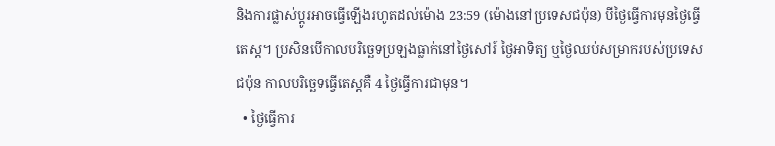និងការផ្លាស់ប្តូរអាចធ្វើឡើងរហូតដល់ម៉ោង 23:59 (ម៉ោងនៅប្រទេសជប៉ុន) បីថ្ងៃធ្វើការមុនថ្ងៃធ្វើតេស្ត។ ប្រសិនបើកាលបរិច្ឆេទប្រឡងធ្លាក់នៅថ្ងៃសៅរ៍ ថ្ងៃអាទិត្យ ឬថ្ងៃឈប់សម្រាករបស់ប្រទេសជប៉ុន កាលបរិច្ឆេទធ្វើតេស្តគឺ 4 ថ្ងៃធ្វើការជាមុន។
  • ថ្ងៃធ្វើការ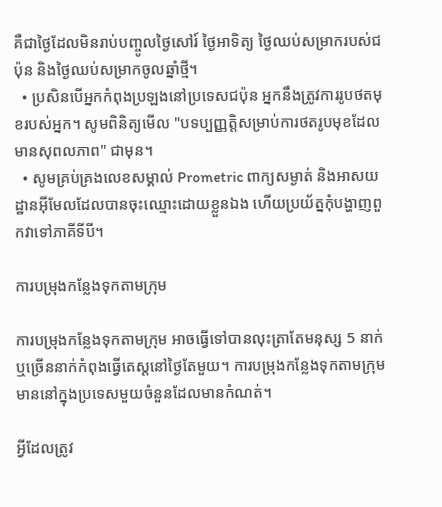គឺជាថ្ងៃដែលមិនរាប់បញ្ចូលថ្ងៃសៅរ៍ ថ្ងៃអាទិត្យ ថ្ងៃឈប់សម្រាករបស់ជប៉ុន និងថ្ងៃឈប់សម្រាកចូលឆ្នាំថ្មី។
  • ប្រសិនបើអ្នកកំពុងប្រឡងនៅប្រទេសជប៉ុន អ្នកនឹងត្រូវការរូបថតមុខរបស់អ្នក។ សូមពិនិត្យមើល "បទប្បញ្ញត្តិសម្រាប់ការថតរូបមុខដែលមានសុពលភាព" ជាមុន។
  • សូមគ្រប់គ្រងលេខសម្គាល់ Prometric ពាក្យសម្ងាត់ និងអាសយដ្ឋានអ៊ីមែលដែលបានចុះឈ្មោះដោយខ្លួនឯង ហើយប្រយ័ត្នកុំបង្ហាញពួកវាទៅភាគីទីបី។

ការបម្រុងកន្លែងទុកតាមក្រុម

ការបម្រុងកន្លែងទុកតាមក្រុម អាចធ្វើទៅបានលុះត្រាតែមនុស្ស 5 នាក់ ឬច្រើននាក់កំពុងធ្វើតេស្តនៅថ្ងៃតែមួយ។ ការបម្រុងកន្លែងទុកតាមក្រុម មាននៅក្នុងប្រទេសមួយចំនួនដែលមានកំណត់។

អ្វីដែលត្រូវ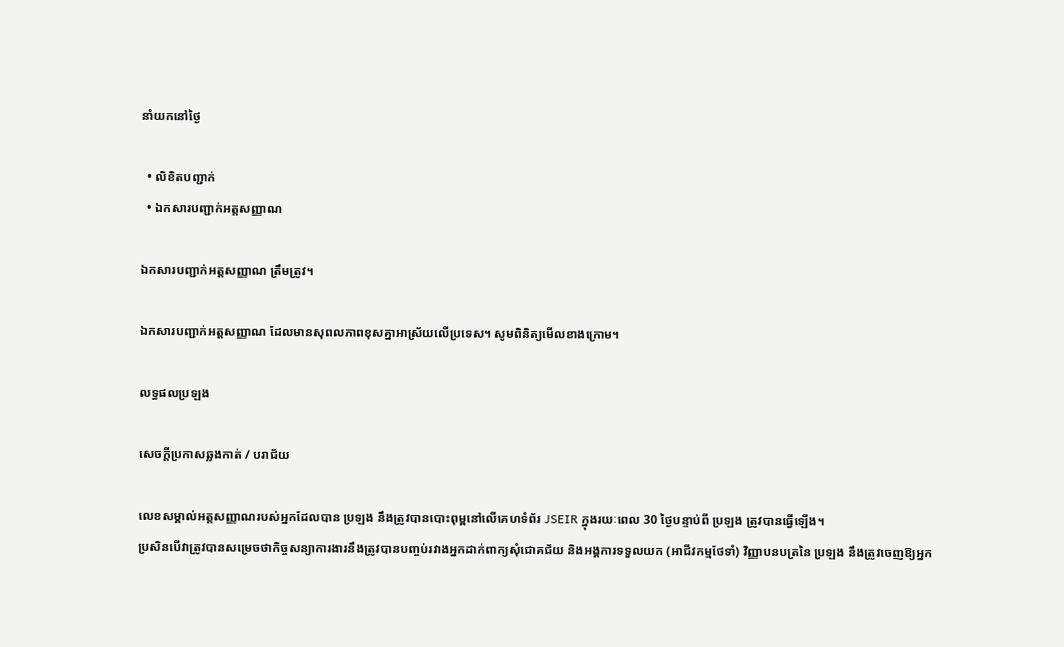នាំយកនៅថ្ងៃ

  • លិខិតបញ្ជាក់
  • ឯកសារបញ្ជាក់អត្តសញ្ញាណ

ឯកសារបញ្ជាក់អត្តសញ្ញាណ ត្រឹមត្រូវ។

ឯកសារបញ្ជាក់អត្តសញ្ញាណ ដែលមានសុពលភាពខុសគ្នាអាស្រ័យលើប្រទេស។ សូមពិនិត្យមើលខាងក្រោម។

លទ្ធផលប្រឡង

សេចក្តីប្រកាសឆ្លងកាត់ / បរាជ័យ

លេខសម្គាល់អត្តសញ្ញាណរបស់អ្នកដែលបាន ប្រឡង នឹងត្រូវបានបោះពុម្ពនៅលើគេហទំព័រ JSEIR ក្នុងរយៈពេល 30 ថ្ងៃបន្ទាប់ពី ប្រឡង ត្រូវបានធ្វើឡើង។
ប្រសិនបើវាត្រូវបានសម្រេចថាកិច្ចសន្យាការងារនឹងត្រូវបានបញ្ចប់រវាងអ្នកដាក់ពាក្យសុំជោគជ័យ និងអង្គការទទួលយក (អាជីវកម្មថែទាំ) វិញ្ញាបនបត្រនៃ ប្រឡង នឹងត្រូវចេញឱ្យអ្នក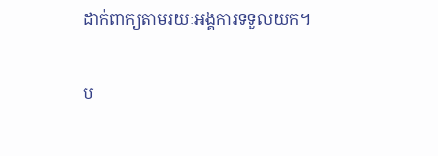ដាក់ពាក្យតាមរយៈអង្គការទទួលយក។

ប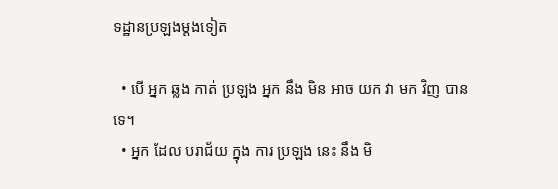ទដ្ឋានប្រឡងម្តងទៀត

  • បើ អ្នក ឆ្លង កាត់ ប្រឡង អ្នក នឹង មិន អាច យក វា មក វិញ បាន ទេ។
  • អ្នក ដែល បរាជ័យ ក្នុង ការ ប្រឡង នេះ នឹង មិ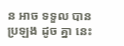ន អាច ទទួល បាន ប្រឡង ដូច គ្នា នេះ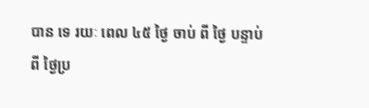បាន ទេ រយៈ ពេល ៤៥ ថ្ងៃ ចាប់ ពី ថ្ងៃ បន្ទាប់ ពី ថ្ងៃប្រ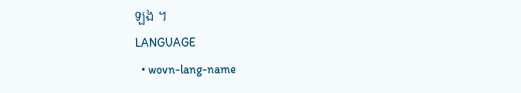ឡង ។
LANGUAGE
  • wovn-lang-name